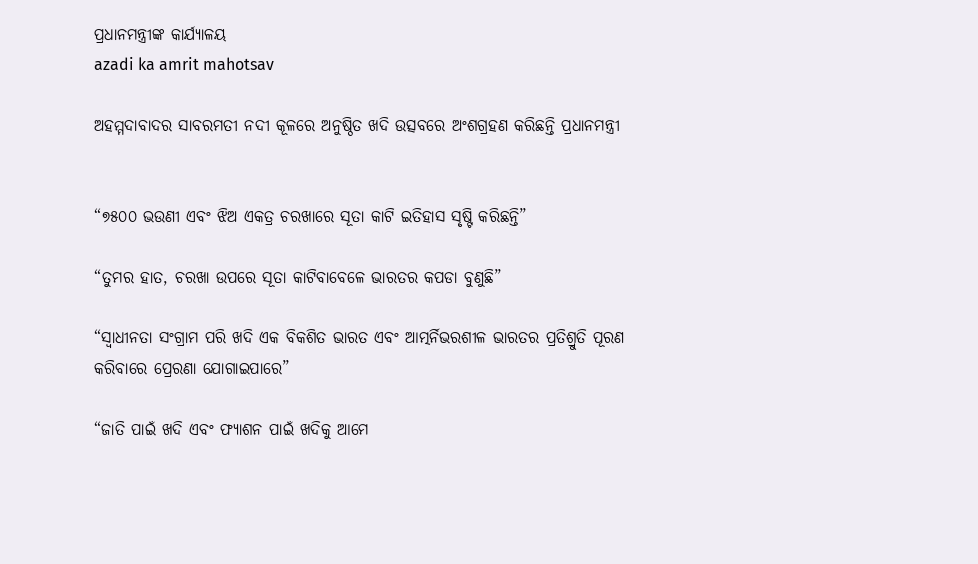ପ୍ରଧାନମନ୍ତ୍ରୀଙ୍କ କାର୍ଯ୍ୟାଳୟ
azadi ka amrit mahotsav

ଅହମ୍ମଦାବାଦର ସାବରମତୀ ନଦୀ କୂଳରେ ଅନୁଷ୍ଠିତ ଖଦି ଉତ୍ସବରେ ଅଂଶଗ୍ରହଣ କରିଛନ୍ତି ପ୍ରଧାନମନ୍ତ୍ରୀ


“୭୫୦୦ ଭଉଣୀ ଏବଂ ଝିଅ ଏକତ୍ର ଚରଖାରେ ସୂତା କାଟି ଇତିହାସ ସୃଷ୍ଟି କରିଛନ୍ତି”

“ତୁମର ହାତ, ଚରଖା ଉପରେ ସୂତା କାଟିବାବେଳେ ଭାରତର କପଡା ବୁଣୁଛି”

“ସ୍ୱାଧୀନତା ସଂଗ୍ରାମ ପରି ଖଦି ଏକ ବିକଶିତ ଭାରତ ଏବଂ ଆତ୍ମର୍ନିଭରଶୀଳ ଭାରତର ପ୍ରତିଶ୍ରୁତି ପୂରଣ କରିବାରେ ପ୍ରେରଣା ଯୋଗାଇପାରେ”

“ଜାତି ପାଇଁ ଖଦି ଏବଂ ଫ୍ୟାଶନ ପାଇଁ ଖଦିକୁ ଆମେ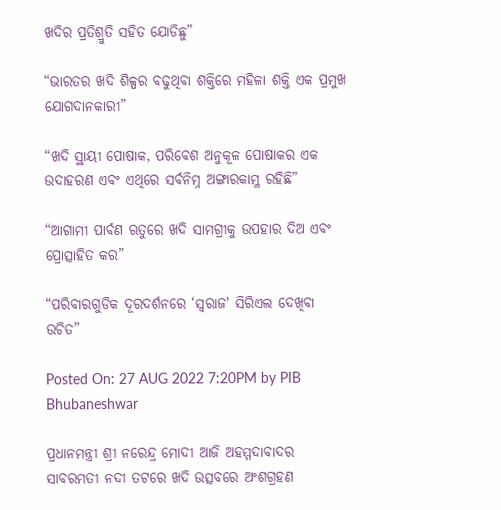ଖଦିର ପ୍ରତିଶ୍ରୁତି ସହିତ ଯୋଡିଛୁ”

“ଭାରତର ଖଦି ଶିଳ୍ପର ବଢୁଥିବା ଶକ୍ତିରେ ମହିଳା ଶକ୍ତି ଏକ ପ୍ରମୁଖ ଯୋଗଦାନକାରୀ”

“ଖଦି ସ୍ଥାୟୀ ପୋଷାକ, ପରିବେଶ ଅନୁକୂଳ ପୋଷାକର ଏକ ଉଦାହରଣ ଏବଂ ଏଥିରେ ସର୍ବନିମ୍ନ ଅଙ୍ଗାରକାମ୍ଳ ରହିଛି”

“ଆଗାମୀ ପାର୍ବଣ ଋତୁରେ ଖଦି ସାମଗ୍ରୀକୁ ଉପହାର ଦିଅ ଏବଂ ପ୍ରୋତ୍ସାହିତ କର”

“ପରିବାରଗୁଡିକ ଦୂରଦର୍ଶନରେ ‘ସ୍ୱରାଜ' ସିରିଏଲ ଦେଖିବା ଉଚିତ”

Posted On: 27 AUG 2022 7:20PM by PIB Bhubaneshwar

ପ୍ରଧାନମନ୍ତ୍ରୀ ଶ୍ରୀ ନରେନ୍ଦ୍ର ମୋଦୀ ଆଜି ଅହମ୍ମଦାବାଦର ସାବରମତୀ ନଦୀ ତଟରେ ଖଦି ଉତ୍ସବରେ ଅଂଶଗ୍ରହଣ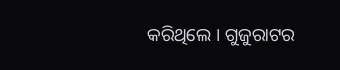କରିଥିଲେ । ଗୁଜୁରାଟର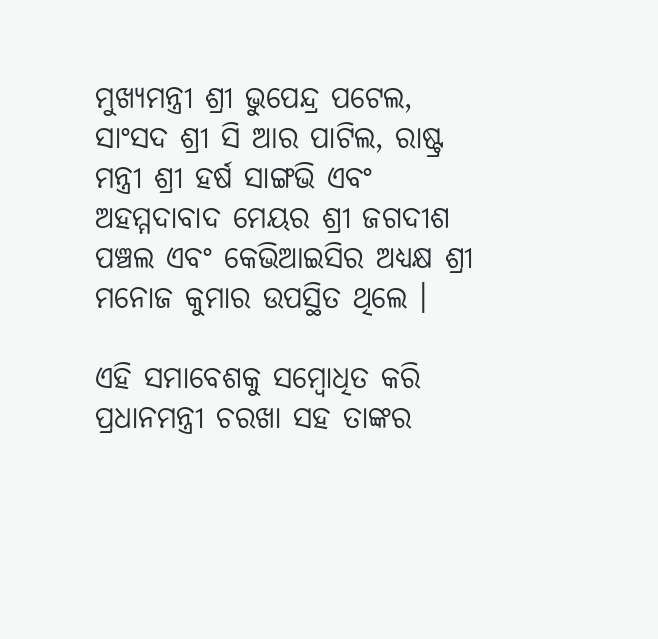ମୁଖ୍ୟମନ୍ତ୍ରୀ ଶ୍ରୀ ଭୁପେନ୍ଦ୍ର ପଟେଲ, ସାଂସଦ ଶ୍ରୀ ସି ଆର ପାଟିଲ, ରାଷ୍ଟ୍ର ମନ୍ତ୍ରୀ ଶ୍ରୀ ହର୍ଷ ସାଙ୍ଗଭି ଏବଂ ଅହମ୍ମଦାବାଦ ମେୟର ଶ୍ରୀ ଜଗଦୀଶ ପଞ୍ଚଲ ଏବଂ କେଭିଆଇସିର ଅଧ୍ୟକ୍ଷ ଶ୍ରୀ ମନୋଜ କୁମାର ଉପସ୍ଥିତ ଥିଲେ ।

ଏହି ସମାବେଶକୁ ସମ୍ବୋଧିତ କରି ପ୍ରଧାନମନ୍ତ୍ରୀ ଚରଖା ସହ ତାଙ୍କର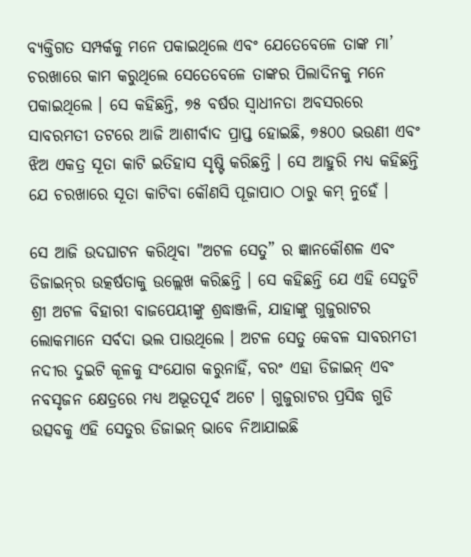ବ୍ୟକ୍ତିଗତ ସମ୍ପର୍କକୁ ମନେ ପକାଇଥିଲେ ଏବଂ ଯେତେବେଳେ ତାଙ୍କ ମା’ ଚରଖାରେ କାମ କରୁଥିଲେ ସେତେବେଳେ ତାଙ୍କର ପିଲାଦିନକୁ ମନେ ପକାଇଥିଲେ । ସେ କହିଛନ୍ତି, ୭୫ ବର୍ଷର ସ୍ୱାଧୀନତା ଅବସରରେ ସାବରମତୀ ତଟରେ ଆଜି ଆଶୀର୍ବାଦ ପ୍ରାପ୍ତ ହୋଇଛି, ୭୫୦୦ ଭଉଣୀ ଏବଂ ଝିଅ ଏକତ୍ର ସୂତା କାଟି ଇତିହାସ ସୃଷ୍ଟି କରିଛନ୍ତି । ସେ ଆହୁରି ମଧ୍ୟ କହିଛନ୍ତି ଯେ ଚରଖାରେ ସୂତା କାଟିବା କୌଣସି ପୂଜାପାଠ ଠାରୁ କମ୍‍ ନୁହେଁ ।

ସେ ଆଜି ଉଦଘାଟନ କରିଥିବା "ଅଟଳ ସେତୁ” ର ଜ୍ଞାନକୌଶଳ ଏବଂ ଡିଜାଇନ୍‌ର ଉତ୍କର୍ଷତାକୁ ଉଲ୍ଲେଖ କରିଛନ୍ତି । ସେ କହିଛନ୍ତି ଯେ ଏହି ସେତୁଟି ଶ୍ରୀ ଅଟଳ ବିହାରୀ ବାଜପେୟୀଙ୍କୁ ଶ୍ରଦ୍ଧାଞ୍ଜଳି, ଯାହାଙ୍କୁ ଗୁଜୁରାଟର ଲୋକମାନେ ସର୍ବଦା ଭଲ ପାଉଥିଲେ । ଅଟଳ ସେତୁ କେବଳ ସାବରମତୀ ନଦୀର ଦୁଇଟି କୂଳକୁ ସଂଯୋଗ କରୁନାହିଁ, ବରଂ ଏହା ଡିଜାଇନ୍ ଏବଂ ନବସୃଜନ କ୍ଷେତ୍ରରେ ମଧ୍ୟ ଅଭୂତପୂର୍ବ ଅଟେ । ଗୁଜୁରାଟର ପ୍ରସିଦ୍ଧ ଗୁଡି ଉତ୍ସବକୁ ଏହି ସେତୁର ଡିଜାଇନ୍‍ ଭାବେ ନିଆଯାଇଛି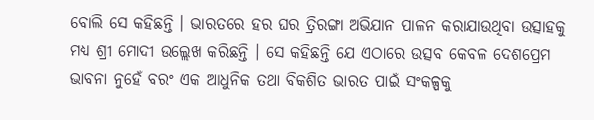ବୋଲି ସେ କହିଛନ୍ତି । ଭାରତରେ ହର ଘର ତ୍ରିରଙ୍ଗା ଅଭିଯାନ ପାଳନ କରାଯାଉଥିବା ଉତ୍ସାହକୁ ମଧ୍ୟ ଶ୍ରୀ ମୋଦୀ ଉଲ୍ଲେଖ କରିଛନ୍ତି । ସେ କହିଛନ୍ତି ଯେ ଏଠାରେ ଉତ୍ସବ କେବଳ ଦେଶପ୍ରେମ ଭାବନା ନୁହେଁ ବରଂ ଏକ ଆଧୁନିକ ତଥା ବିକଶିତ ଭାରତ ପାଇଁ ସଂକଳ୍ପକୁ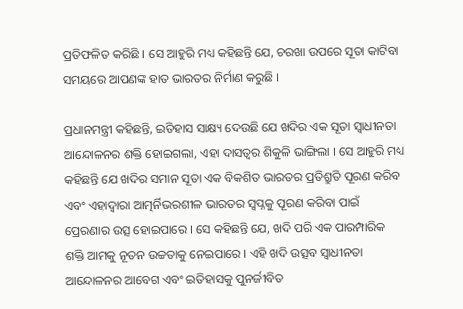ପ୍ରତିଫଳିତ କରିଛି । ସେ ଆହୁରି ମଧ୍ୟ କହିଛନ୍ତି ଯେ, ଚରଖା ଉପରେ ସୂତା କାଟିବା ସମୟରେ ଆପଣଙ୍କ ହାତ ଭାରତର ନିର୍ମାଣ କରୁଛି ।

ପ୍ରଧାନମନ୍ତ୍ରୀ କହିଛନ୍ତି, ଇତିହାସ ସାକ୍ଷ୍ୟ ଦେଉଛି ଯେ ଖଦିର ଏକ ସୂତା ସ୍ୱାଧୀନତା ଆନ୍ଦୋଳନର ଶକ୍ତି ହୋଇଗଲା, ଏହା ଦାସତ୍ୱର ଶିକୁଳି ଭାଙ୍ଗିଲା । ସେ ଆହୁରି ମଧ୍ୟ କହିଛନ୍ତି ଯେ ଖଦିର ସମାନ ସୂତା ଏକ ବିକଶିତ ଭାରତର ପ୍ରତିଶ୍ରୁତି ପୂରଣ କରିବ ଏବଂ ଏହାଦ୍ୱାରା ଆତ୍ମର୍ନିଭରଶୀଳ ଭାରତର ସ୍ୱପ୍ନକୁ ପୂରଣ କରିବା ପାଇଁ ପ୍ରେରଣାର ଉତ୍ସ ହୋଇପାରେ । ସେ କହିଛନ୍ତି ଯେ, ଖଦି ପରି ଏକ ପାରମ୍ପାରିକ ଶକ୍ତି ଆମକୁ ନୂତନ ଉଚ୍ଚତାକୁ ନେଇପାରେ । ଏହି ଖଦି ଉତ୍ସବ ସ୍ୱାଧୀନତା ଆନ୍ଦୋଳନର ଆବେଗ ଏବଂ ଇତିହାସକୁ ପୁନର୍ଜୀବିତ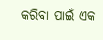କରିବା ପାଇଁ ଏକ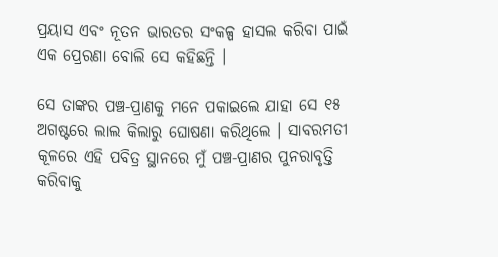ପ୍ରୟାସ ଏବଂ ନୂତନ ଭାରତର ସଂକଳ୍ପ ହାସଲ କରିବା ପାଇଁ ଏକ ପ୍ରେରଣା ବୋଲି ସେ କହିଛନ୍ତି ।

ସେ ତାଙ୍କର ପଞ୍ଚ-ପ୍ରାଣକୁ ମନେ ପକାଇଲେ ଯାହା ସେ ୧୫ ଅଗଷ୍ଟରେ ଲାଲ କିଲାରୁ ଘୋଷଣା କରିଥିଲେ । ସାବରମତୀ କୂଳରେ ଏହି ପବିତ୍ର ସ୍ଥାନରେ ମୁଁ ପଞ୍ଚ-ପ୍ରାଣର ପୁନରାବୃତ୍ତି କରିବାକୁ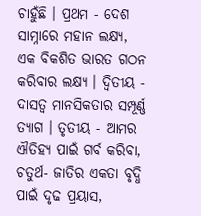ଚାହୁଁଛି । ପ୍ରଥମ - ଦେଶ ସାମ୍ନାରେ ମହାନ ଲକ୍ଷ୍ୟ, ଏକ ବିକଶିତ ଭାରତ ଗଠନ କରିବାର ଲକ୍ଷ୍ୟ । ଦ୍ୱିତୀୟ - ଦାସତ୍ୱ ମାନସିକତାର ସମ୍ପୂର୍ଣ୍ଣ ତ୍ୟାଗ । ତୃତୀୟ - ଆମର ଐତିହ୍ୟ ପାଇଁ ଗର୍ବ କରିବା, ଚତୁର୍ଥ- ଜାତିର ଏକତା ବୃଦ୍ଧି ପାଇଁ ଦୃଢ ପ୍ରୟାସ,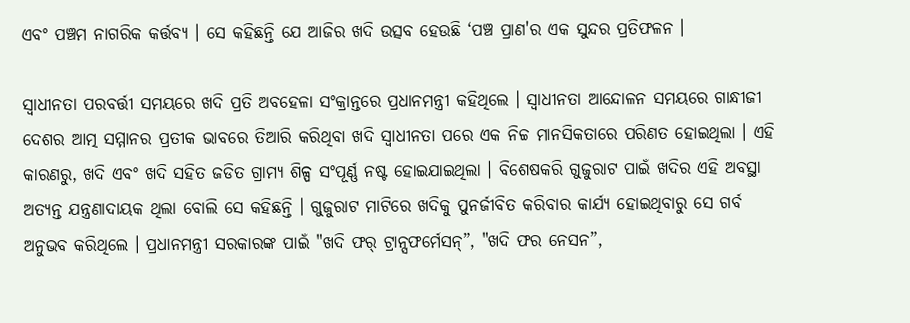ଏବଂ ପଞ୍ଚମ ନାଗରିକ କର୍ତ୍ତବ୍ୟ । ସେ କହିଛନ୍ତି ଯେ ଆଜିର ଖଦି ଉତ୍ସବ ହେଉଛି ‘ପଞ୍ଚ ପ୍ରାଣ'ର ଏକ ସୁନ୍ଦର ପ୍ରତିଫଳନ ।

ସ୍ୱାଧୀନତା ପରବର୍ତ୍ତୀ ସମୟରେ ଖଦି ପ୍ରତି ଅବହେଳା ସଂକ୍ରାନ୍ତରେ ପ୍ରଧାନମନ୍ତ୍ରୀ କହିଥିଲେ । ସ୍ୱାଧୀନତା ଆନ୍ଦୋଳନ ସମୟରେ ଗାନ୍ଧୀଜୀ ଦେଶର ଆତ୍ମ ସମ୍ମାନର ପ୍ରତୀକ ଭାବରେ ତିଆରି କରିଥିବା ଖଦି ସ୍ୱାଧୀନତା ପରେ ଏକ ନିଚ୍ଚ ମାନସିକତାରେ ପରିଣତ ହୋଇଥିଲା । ଏହି କାରଣରୁ, ଖଦି ଏବଂ ଖଦି ସହିତ ଜଡିତ ଗ୍ରାମ୍ୟ ଶିଳ୍ପ ସଂପୂର୍ଣ୍ଣ ନଷ୍ଟ ହୋଇଯାଇଥିଲା । ବିଶେଷକରି ଗୁଜୁରାଟ ପାଇଁ ଖଦିର ଏହି ଅବସ୍ଥା ଅତ୍ୟନ୍ତ ଯନ୍ତ୍ରଣାଦାୟକ ଥିଲା ବୋଲି ସେ କହିଛନ୍ତି । ଗୁଜୁରାଟ ମାଟିରେ ଖଦିକୁ ପୁନର୍ଜୀବିତ କରିବାର କାର୍ଯ୍ୟ ହୋଇଥିବାରୁ ସେ ଗର୍ବ ଅନୁଭବ କରିଥିଲେ । ପ୍ରଧାନମନ୍ତ୍ରୀ ସରକାରଙ୍କ ପାଇଁ "ଖଦି ଫର୍ ଟ୍ରାନ୍ସଫର୍ମେସନ୍‌”, "ଖଦି ଫର ନେସନ”,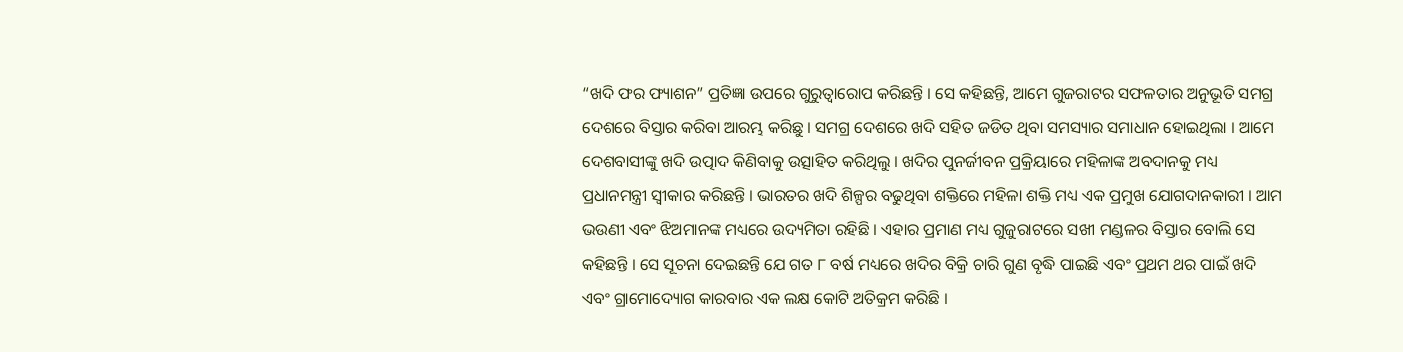“ଖଦି ଫର ଫ୍ୟାଶନ” ପ୍ରତିଜ୍ଞା ଉପରେ ଗୁରୁତ୍ୱାରୋପ କରିଛନ୍ତି । ସେ କହିଛନ୍ତି, ଆମେ ଗୁଜରାଟର ସଫଳତାର ଅନୁଭୂତି ସମଗ୍ର ଦେଶରେ ବିସ୍ତାର କରିବା ଆରମ୍ଭ କରିଛୁ । ସମଗ୍ର ଦେଶରେ ଖଦି ସହିତ ଜଡିତ ଥିବା ସମସ୍ୟାର ସମାଧାନ ହୋଇଥିଲା । ଆମେ ଦେଶବାସୀଙ୍କୁ ଖଦି ଉତ୍ପାଦ କିଣିବାକୁ ଉତ୍ସାହିତ କରିଥିଲୁ । ଖଦିର ପୁନର୍ଜୀବନ ପ୍ରକ୍ରିୟାରେ ମହିଳାଙ୍କ ଅବଦାନକୁ ମଧ୍ୟ ପ୍ରଧାନମନ୍ତ୍ରୀ ସ୍ୱୀକାର କରିଛନ୍ତି । ଭାରତର ଖଦି ଶିଳ୍ପର ବଢୁଥିବା ଶକ୍ତିରେ ମହିଳା ଶକ୍ତି ମଧ୍ୟ ଏକ ପ୍ରମୁଖ ଯୋଗଦାନକାରୀ । ଆମ ଭଉଣୀ ଏବଂ ଝିଅମାନଙ୍କ ମଧ୍ୟରେ ଉଦ୍ୟମିତା ରହିଛି । ଏହାର ପ୍ରମାଣ ମଧ୍ୟ ଗୁଜୁରାଟରେ ସଖୀ ମଣ୍ଡଳର ବିସ୍ତାର ବୋଲି ସେ କହିଛନ୍ତି । ସେ ସୂଚନା ଦେଇଛନ୍ତି ଯେ ଗତ ୮ ବର୍ଷ ମଧ୍ୟରେ ଖଦିର ବିକ୍ରି ଚାରି ଗୁଣ ବୃଦ୍ଧି ପାଇଛି ଏବଂ ପ୍ରଥମ ଥର ପାଇଁ ଖଦି ଏବଂ ଗ୍ରାମୋଦ୍ୟୋଗ କାରବାର ଏକ ଲକ୍ଷ କୋଟି ଅତିକ୍ରମ କରିଛି ।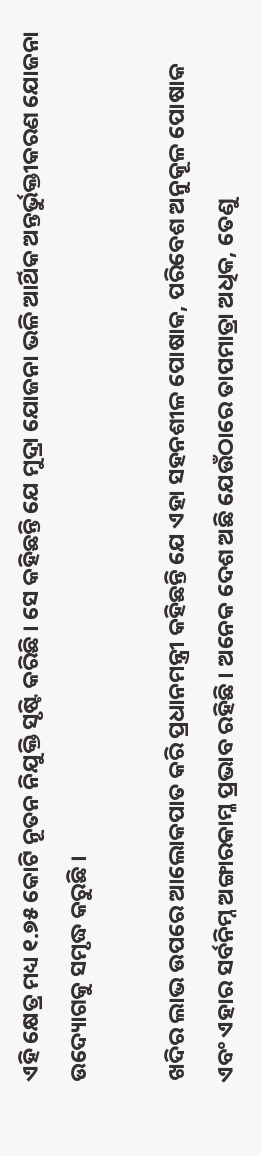ଏହି କ୍ଷେତ୍ର ମଧ୍ୟ ୧.୭୫ କୋଟି ନୂତନ ନିଯୁକ୍ତି ସୃଷ୍ଟି କରିଛି । ସେ କହିଛନ୍ତି ଯେ ମୁଦ୍ରା ଯୋଜନା ଭଳି ଆର୍ଥିକ ଅନ୍ତର୍ଭୁକ୍ତୀକରଣ ଯୋଜନା ଉଦ୍ୟୋଗକୁ ସମୃଦ୍ଧ କରୁଛି ।

ଖଦିର ଲାଭ ଉପରେ ଆଲୋକପାତ କରି ପ୍ରଧାନମନ୍ତ୍ରୀ କହିଛନ୍ତି ଯେ ଏହା ସହନଶୀଳ ପୋଷାକ, ପରିବେଶ ଅନୁକୂଳ ପୋଷାକ ଏବଂ ଏହାର ସର୍ବନିମ୍ନ ଅଙ୍ଗାରକାମ୍ଳ ପ୍ରଭାବ ରହିଛି । ଅନେକ ଦେଶ ଅଛି ଯେଉଁଠାରେ ତାପମାତ୍ରା ଅଧିକ, ତେଣୁ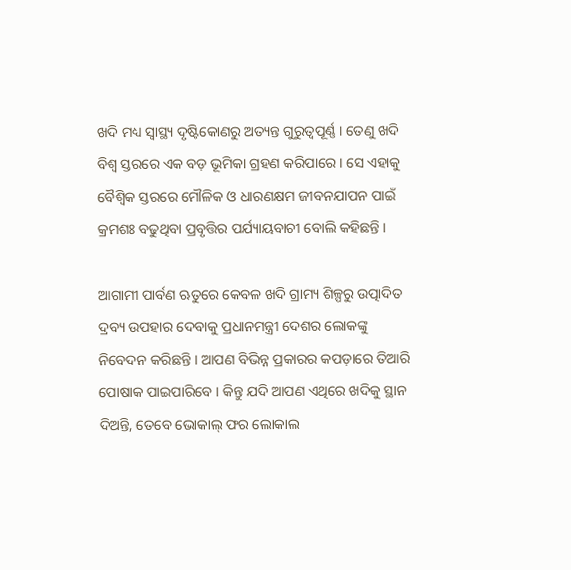ଖଦି ମଧ୍ୟ ସ୍ୱାସ୍ଥ୍ୟ ଦୃଷ୍ଟିକୋଣରୁ ଅତ୍ୟନ୍ତ ଗୁରୁତ୍ୱପୂର୍ଣ୍ଣ । ତେଣୁ ଖଦି ବିଶ୍ୱ ସ୍ତରରେ ଏକ ବଡ଼ ଭୂମିକା ଗ୍ରହଣ କରିପାରେ । ସେ ଏହାକୁ ବୈଶ୍ୱିକ ସ୍ତରରେ ମୌଳିକ ଓ ଧାରଣକ୍ଷମ ଜୀବନଯାପନ ପାଇଁ କ୍ରମଶଃ ବଢୁଥିବା ପ୍ରବୃତ୍ତିର ପର୍ଯ୍ୟାୟବାଚୀ ବୋଲି କହିଛନ୍ତି ।

ଆଗାମୀ ପାର୍ବଣ ଋତୁରେ କେବଳ ଖଦି ଗ୍ରାମ୍ୟ ଶିଳ୍ପରୁ ଉତ୍ପାଦିତ ଦ୍ରବ୍ୟ ଉପହାର ଦେବାକୁ ପ୍ରଧାନମନ୍ତ୍ରୀ ଦେଶର ଲୋକଙ୍କୁ ନିବେଦନ କରିଛନ୍ତି । ଆପଣ ବିଭିନ୍ନ ପ୍ରକାରର କପଡ଼ାରେ ତିଆରି ପୋଷାକ ପାଇପାରିବେ । କିନ୍ତୁ ଯଦି ଆପଣ ଏଥିରେ ଖଦିକୁ ସ୍ଥାନ ଦିଅନ୍ତି, ତେବେ ଭୋକାଲ୍ ଫର ଲୋକାଲ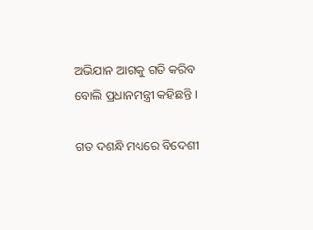ଅଭିଯାନ ଆଗକୁ ଗତି କରିବ ବୋଲି ପ୍ରଧାନମନ୍ତ୍ରୀ କହିଛନ୍ତି ।

ଗତ ଦଶନ୍ଧି ମଧ୍ୟରେ ବିଦେଶୀ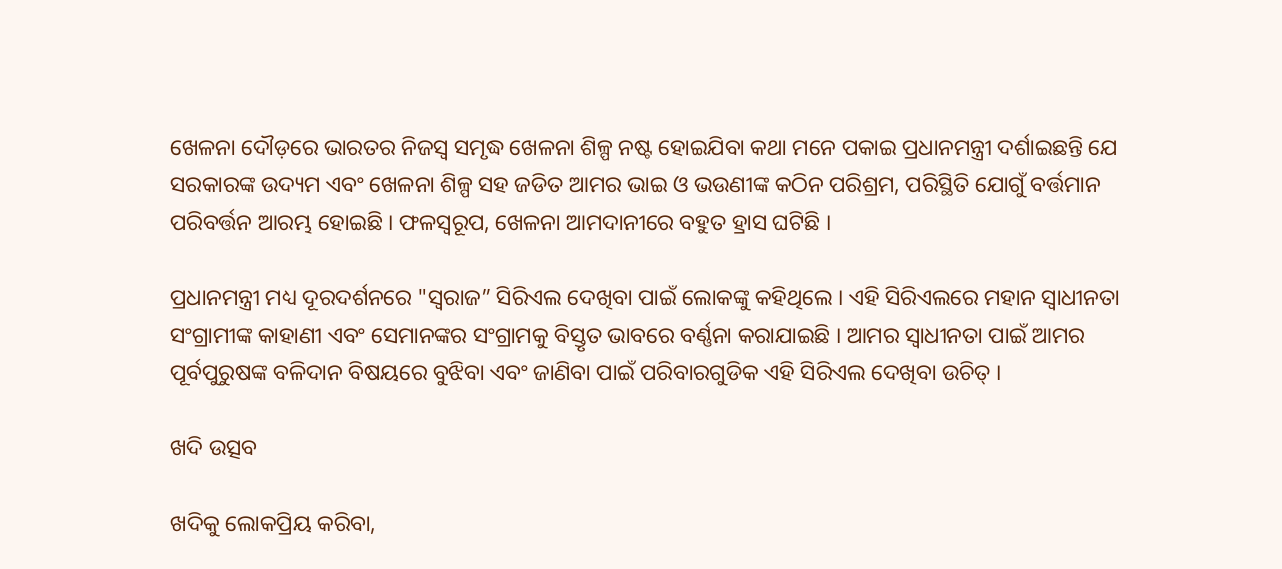ଖେଳନା ଦୌଡ଼ରେ ଭାରତର ନିଜସ୍ୱ ସମୃଦ୍ଧ ଖେଳନା ଶିଳ୍ପ ନଷ୍ଟ ହୋଇଯିବା କଥା ମନେ ପକାଇ ପ୍ରଧାନମନ୍ତ୍ରୀ ଦର୍ଶାଇଛନ୍ତି ଯେ ସରକାରଙ୍କ ଉଦ୍ୟମ ଏବଂ ଖେଳନା ଶିଳ୍ପ ସହ ଜଡିତ ଆମର ଭାଇ ଓ ଭଉଣୀଙ୍କ କଠିନ ପରିଶ୍ରମ, ପରିସ୍ଥିତି ଯୋଗୁଁ ବର୍ତ୍ତମାନ ପରିବର୍ତ୍ତନ ଆରମ୍ଭ ହୋଇଛି । ଫଳସ୍ୱରୂପ, ଖେଳନା ଆମଦାନୀରେ ବହୁତ ହ୍ରାସ ଘଟିଛି ।

ପ୍ରଧାନମନ୍ତ୍ରୀ ମଧ୍ୟ ଦୂରଦର୍ଶନରେ "ସ୍ୱରାଜ” ସିରିଏଲ ଦେଖିବା ପାଇଁ ଲୋକଙ୍କୁ କହିଥିଲେ । ଏହି ସିରିଏଲରେ ମହାନ ସ୍ୱାଧୀନତା ସଂଗ୍ରାମୀଙ୍କ କାହାଣୀ ଏବଂ ସେମାନଙ୍କର ସଂଗ୍ରାମକୁ ବିସ୍ତୃତ ଭାବରେ ବର୍ଣ୍ଣନା କରାଯାଇଛି । ଆମର ସ୍ୱାଧୀନତା ପାଇଁ ଆମର ପୂର୍ବପୁରୁଷଙ୍କ ବଳିଦାନ ବିଷୟରେ ବୁଝିବା ଏବଂ ଜାଣିବା ପାଇଁ ପରିବାରଗୁଡିକ ଏହି ସିରିଏଲ ଦେଖିବା ଉଚିତ୍‍ ।

ଖଦି ଉତ୍ସବ

ଖଦିକୁ ଲୋକପ୍ରିୟ କରିବା,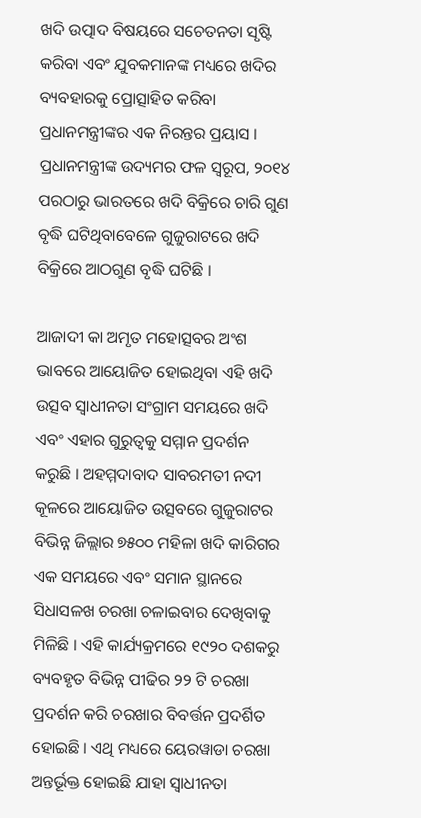ଖଦି ଉତ୍ପାଦ ବିଷୟରେ ସଚେତନତା ସୃଷ୍ଟି କରିବା ଏବଂ ଯୁବକମାନଙ୍କ ମଧ୍ୟରେ ଖଦିର ବ୍ୟବହାରକୁ ପ୍ରୋତ୍ସାହିତ କରିବା ପ୍ରଧାନମନ୍ତ୍ରୀଙ୍କର ଏକ ନିରନ୍ତର ପ୍ରୟାସ । ପ୍ରଧାନମନ୍ତ୍ରୀଙ୍କ ଉଦ୍ୟମର ଫଳ ସ୍ୱରୂପ, ୨୦୧୪ ପରଠାରୁ ଭାରତରେ ଖଦି ବିକ୍ରିରେ ଚାରି ଗୁଣ ବୃଦ୍ଧି ଘଟିଥିବାବେଳେ ଗୁଜୁରାଟରେ ଖଦି ବିକ୍ରିରେ ଆଠଗୁଣ ବୃଦ୍ଧି ଘଟିଛି ।

ଆଜାଦୀ କା ଅମୃତ ମହୋତ୍ସବର ଅଂଶ ଭାବରେ ଆୟୋଜିତ ହୋଇଥିବା ଏହି ଖଦି ଉତ୍ସବ ସ୍ୱାଧୀନତା ସଂଗ୍ରାମ ସମୟରେ ଖଦି ଏବଂ ଏହାର ଗୁରୁତ୍ୱକୁ ସମ୍ମାନ ପ୍ରଦର୍ଶନ କରୁଛି । ଅହମ୍ମଦାବାଦ ସାବରମତୀ ନଦୀ କୂଳରେ ଆୟୋଜିତ ଉତ୍ସବରେ ଗୁଜୁରାଟର ବିଭିନ୍ନ ଜିଲ୍ଲାର ୭୫୦୦ ମହିଳା ଖଦି କାରିଗର ଏକ ସମୟରେ ଏବଂ ସମାନ ସ୍ଥାନରେ ସିଧାସଳଖ ଚରଖା ଚଳାଇବାର ଦେଖିବାକୁ ମିଳିଛି । ଏହି କାର୍ଯ୍ୟକ୍ରମରେ ୧୯୨୦ ଦଶକରୁ ବ୍ୟବହୃତ ବିଭିନ୍ନ ପୀଢିର ୨୨ ଟି ଚରଖା ପ୍ରଦର୍ଶନ କରି ଚରଖାର ବିବର୍ତ୍ତନ ପ୍ରଦର୍ଶିତ ହୋଇଛି । ଏଥି ମଧ୍ୟରେ ୟେରୱାଡା ଚରଖା ଅନ୍ତର୍ଭୂକ୍ତ ହୋଇଛି ଯାହା ସ୍ୱାଧୀନତା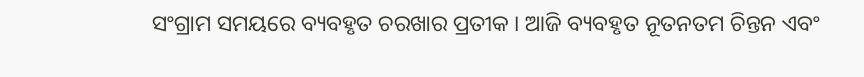ସଂଗ୍ରାମ ସମୟରେ ବ୍ୟବହୃତ ଚରଖାର ପ୍ରତୀକ । ଆଜି ବ୍ୟବହୃତ ନୂତନତମ ଚିନ୍ତନ ଏବଂ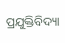ପ୍ରଯୁକ୍ତିବିଦ୍ୟା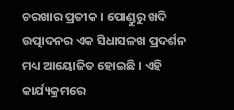ଚରଖାର ପ୍ରତୀକ । ପୋଣ୍ଡୁରୁ ଖଦି ଉତ୍ପାଦନର ଏକ ସିଧାସଳଖ ପ୍ରଦର୍ଶନ ମଧ୍ୟ ଆୟୋଜିତ ହୋଇଛି । ଏହି କାର୍ଯ୍ୟକ୍ରମରେ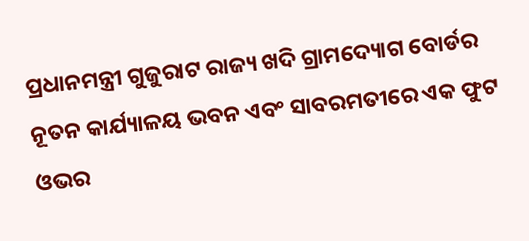ପ୍ରଧାନମନ୍ତ୍ରୀ ଗୁଜୁରାଟ ରାଜ୍ୟ ଖଦି ଗ୍ରାମଦ୍ୟୋଗ ବୋର୍ଡର ନୂତନ କାର୍ଯ୍ୟାଳୟ ଭବନ ଏବଂ ସାବରମତୀରେ ଏକ ଫୁଟ ଓଭର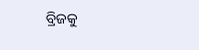ବ୍ରିଜକୁ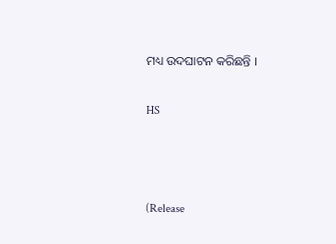ମଧ୍ୟ ଉଦଘାଟନ କରିଛନ୍ତି ।

HS



(Release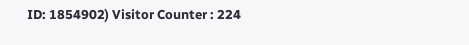ID: 1854902) Visitor Counter : 224